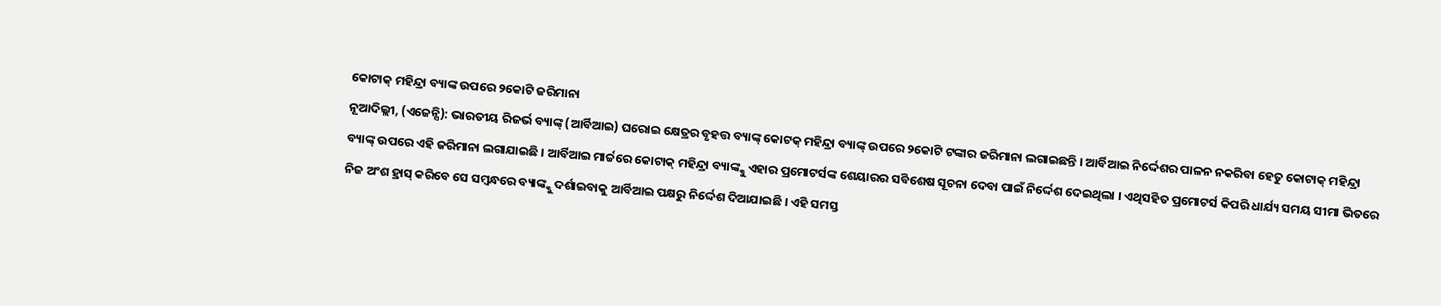କୋଟାକ୍ ମହିନ୍ଦ୍ରା ବ୍ୟାଙ୍କ ଉପରେ ୨କୋଟି ଜରିମାନା
ନୂଆଦିଲ୍ଲୀ, (ଏଜେନ୍ସି): ଭାରତୀୟ ରିଜର୍ଭ ବ୍ୟାଙ୍କ୍ (ଆର୍ବିଆଇ) ଘରୋଇ କ୍ଷେତ୍ରର ବୃହତ୍ତ ବ୍ୟାଙ୍କ୍ କୋଟକ୍ ମହିନ୍ଦ୍ରା ବ୍ୟାଙ୍କ୍ ଉପରେ ୨କୋଟି ଟଙ୍କାର ଜରିମାନା ଲଗାଇଛନ୍ତି । ଆର୍ବିଆଇ ନିର୍ଦ୍ଦେଶର ପାଳନ ନକରିବା ହେତୁ କୋଟାକ୍ ମହିନ୍ଦ୍ରା ବ୍ୟାଙ୍କ୍ ଉପରେ ଏହି ଜରିମାନା ଲଗାଯାଇଛି । ଆର୍ବିଆଇ ମାର୍ଚ୍ଚରେ କୋଟାକ୍ ମହିନ୍ଦ୍ରା ବ୍ୟାଙ୍କ୍କୁ ଏହାର ପ୍ରମୋଟର୍ସଙ୍କ ଶେୟାରର ସବିଶେଷ ସୂଚନା ଦେବା ପାଇଁ ନିର୍ଦ୍ଦେଶ ଦେଇଥିଲା । ଏଥିସହିତ ପ୍ରମୋଟର୍ସ କିପରି ଧାର୍ଯ୍ୟ ସମୟ ସୀମା ଭିତରେ ନିଜ ଅଂଶ ହ୍ରାସ୍ କରିବେ ସେ ସମ୍ବନ୍ଧରେ ବ୍ୟାଙ୍କ୍କୁ ଦର୍ଶାଇବାକୁ ଆର୍ବିଆଇ ପକ୍ଷରୁ ନିର୍ଦ୍ଦେଶ ଦିଆଯାଇଛି । ଏହି ସମସ୍ତ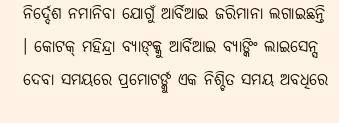ନିର୍ଦ୍ଦେଶ ନମାନିବା ଯୋଗୁଁ ଆର୍ବିଆଇ ଜରିମାନା ଲଗାଇଛନ୍ତି । କୋଟକ୍ ମହିନ୍ଦ୍ରା ବ୍ୟାଙ୍କ୍କୁ ଆର୍ବିଆଇ ବ୍ୟାଙ୍କିଂ ଲାଇସେନ୍ସ ଦେବା ସମୟରେ ପ୍ରମୋଟର୍ଙ୍କୁ ଏକ ନିଶ୍ଚିତ ସମୟ ଅବଧିରେ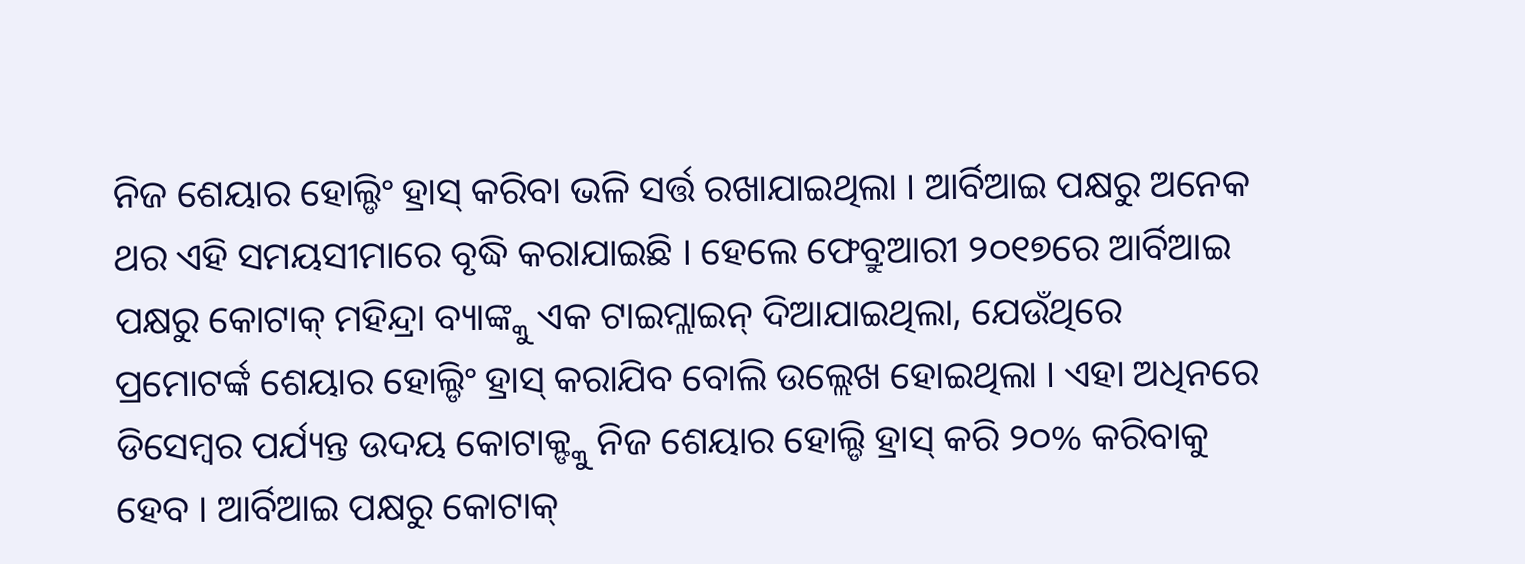ନିଜ ଶେୟାର ହୋଲ୍ଡିଂ ହ୍ରାସ୍ କରିବା ଭଳି ସର୍ତ୍ତ ରଖାଯାଇଥିଲା । ଆର୍ବିଆଇ ପକ୍ଷରୁ ଅନେକ ଥର ଏହି ସମୟସୀମାରେ ବୃଦ୍ଧି କରାଯାଇଛି । ହେଲେ ଫେବ୍ରୁଆରୀ ୨୦୧୭ରେ ଆର୍ବିଆଇ ପକ୍ଷରୁ କୋଟାକ୍ ମହିନ୍ଦ୍ରା ବ୍ୟାଙ୍କ୍କୁ ଏକ ଟାଇମ୍ଲାଇନ୍ ଦିଆଯାଇଥିଲା, ଯେଉଁଥିରେ ପ୍ରମୋଟର୍ଙ୍କ ଶେୟାର ହୋଲ୍ଡିଂ ହ୍ରାସ୍ କରାଯିବ ବୋଲି ଉଲ୍ଲେଖ ହୋଇଥିଲା । ଏହା ଅଧିନରେ ଡିସେମ୍ବର ପର୍ଯ୍ୟନ୍ତ ଉଦୟ କୋଟାକ୍ଙ୍କୁ ନିଜ ଶେୟାର ହୋଲ୍ଡି ହ୍ରାସ୍ କରି ୨୦% କରିବାକୁ ହେବ । ଆର୍ବିଆଇ ପକ୍ଷରୁ କୋଟାକ୍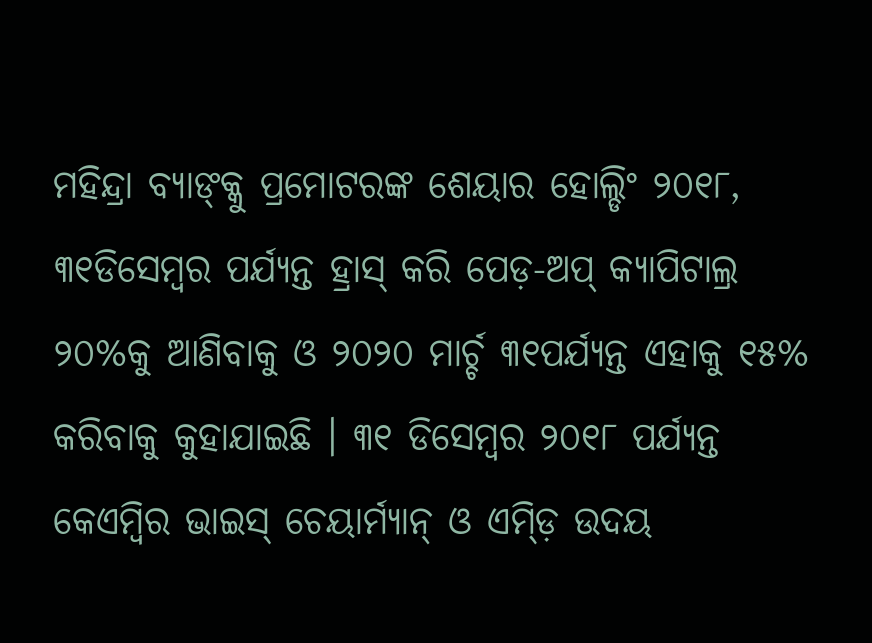ମହିନ୍ଦ୍ରା ବ୍ୟାଙ୍କ୍କୁ ପ୍ରମୋଟରଙ୍କ ଶେୟାର ହୋଲ୍ଡିଂ ୨୦୧୮, ୩୧ଡିସେମ୍ବର ପର୍ଯ୍ୟନ୍ତ ହ୍ରାସ୍ କରି ପେଡ଼-ଅପ୍ କ୍ୟାପିଟାଲ୍ର ୨୦%କୁ ଆଣିବାକୁ ଓ ୨୦୨୦ ମାର୍ଚ୍ଚ ୩୧ପର୍ଯ୍ୟନ୍ତ ଏହାକୁ ୧୫% କରିବାକୁ କୁହାଯାଇଛି । ୩୧ ଡିସେମ୍ବର ୨୦୧୮ ପର୍ଯ୍ୟନ୍ତ କେଏମ୍ବିର ଭାଇସ୍ ଚେୟାର୍ମ୍ୟାନ୍ ଓ ଏମ୍ଡ଼ି ଉଦୟ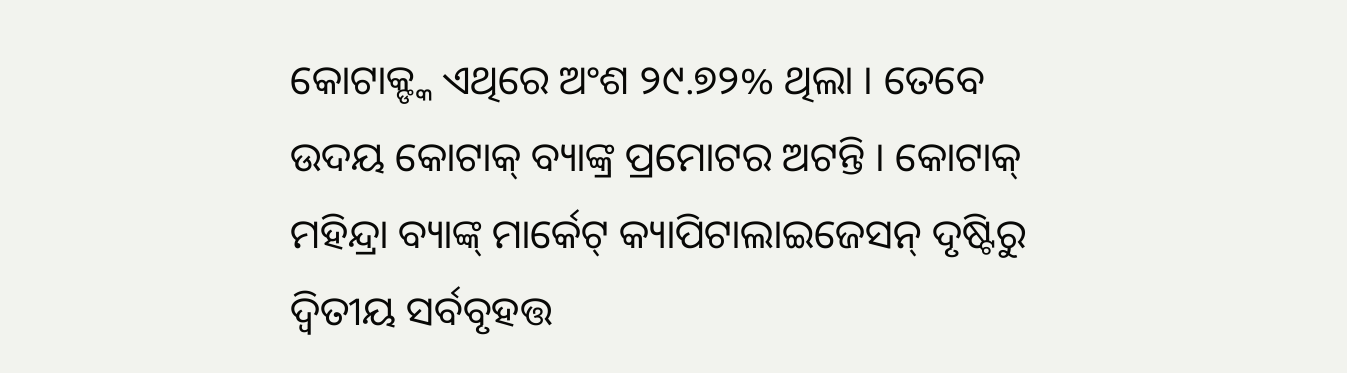କୋଟାକ୍ଙ୍କ ଏଥିରେ ଅଂଶ ୨୯.୭୨% ଥିଲା । ତେବେ ଉଦୟ କୋଟାକ୍ ବ୍ୟାଙ୍କ୍ର ପ୍ରମୋଟର ଅଟନ୍ତି । କୋଟାକ୍ ମହିନ୍ଦ୍ରା ବ୍ୟାଙ୍କ୍ ମାର୍କେଟ୍ କ୍ୟାପିଟାଲାଇଜେସନ୍ ଦୃଷ୍ଟିରୁ ଦ୍ୱିତୀୟ ସର୍ବବୃହତ୍ତ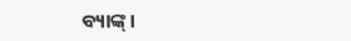ବ୍ୟାଙ୍କ୍ ।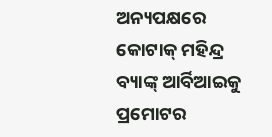ଅନ୍ୟପକ୍ଷରେ କୋଟାକ୍ ମହିନ୍ଦ୍ର ବ୍ୟାଙ୍କ୍ ଆର୍ବିଆଇକୁ ପ୍ରମୋଟର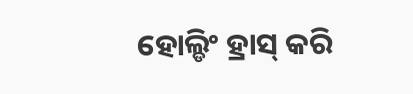ହୋଲ୍ଡିଂ ହ୍ରାସ୍ କରି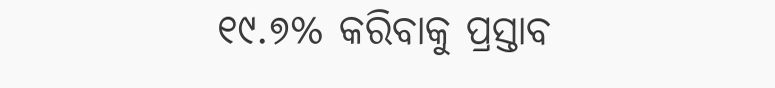୧୯.୭% କରିବାକୁ ପ୍ରସ୍ତାବ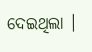ଦେଇଥିଲା ।